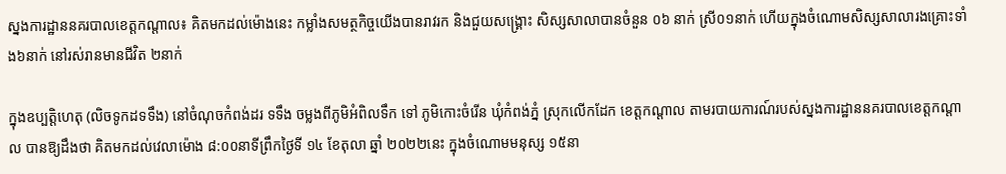ស្នងការដ្ឋាននគរបាលខេត្តកណ្តាល៖ គិតមកដល់ម៉ោងនេះ កម្លាំងសមត្ថកិច្ចយើងបានរាវរក និងជួយសង្គ្រោះ សិស្សសាលាបានចំនួន ០៦ នាក់ ស្រី០១នាក់ ហើយក្នុងចំណោមសិស្សសាលារងគ្រោះទាំង៦នាក់ នៅរស់រានមានជីវិត ២នាក់

ក្នុងឧប្បត្តិហេតុ (លិចទូកដទទឹង) នៅចំណុចកំពង់ដរ ទទឹង ចម្លងពីភូមិអំពិលទឹក ទៅ ភូមិកោះចំរើន ឃុំកំពង់ភ្នំ ស្រុកលើកដែក ខេត្តកណ្តាល តាមរបាយការណ៍របស់ស្នងការដ្ឋាននគរបាលខេត្តកណ្តាល បានឱ្យដឹងថា គិតមកដល់វេលាម៉ោង ៨:០០នាទីព្រឹកថ្ងៃទី ១៤ ខែតុលា ឆ្នាំ ២០២២នេះ ក្នុងចំណោមមនុស្ស ១៥នា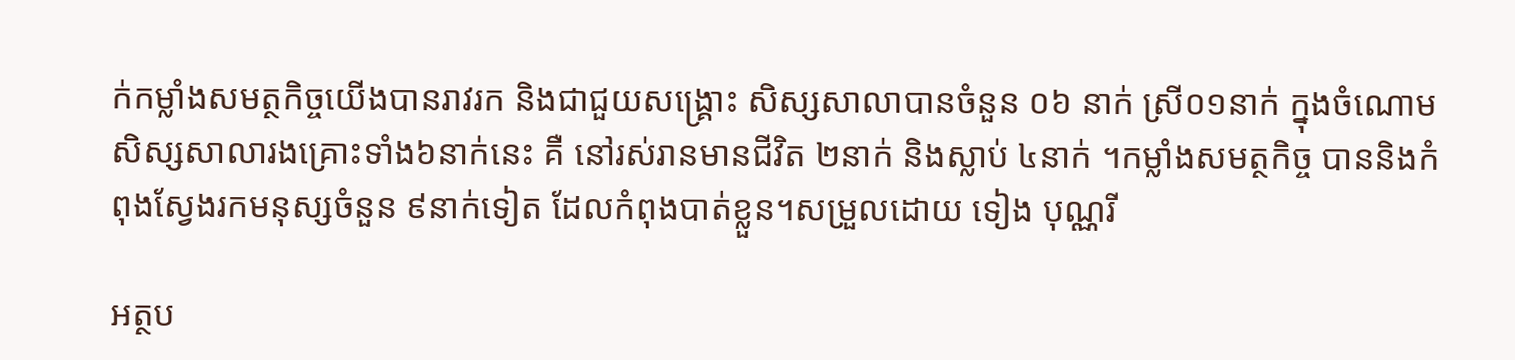ក់កម្លាំងសមត្ថកិច្ចយើងបានរាវរក និងជាជួយសង្គ្រោះ សិស្សសាលាបានចំនួន ០៦ នាក់ ស្រី០១នាក់ ក្នុងចំណោមសិស្សសាលារងគ្រោះទាំង៦នាក់នេះ គឺ នៅរស់រានមានជីវិត ២នាក់ និងស្លាប់ ៤នាក់ ។កម្លាំងសមត្ថកិច្ច បាននិងកំពុងស្វែងរកមនុស្សចំនួន ៩នាក់ទៀត ដែលកំពុងបាត់ខ្លួន។សម្រួលដោយ ទៀង បុណ្ណរី

អត្ថប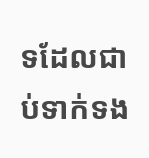ទដែលជាប់ទាក់ទង